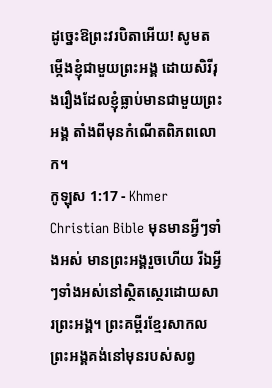ដូច្នេះឱព្រះវរបិតាអើយ! សូមតម្កើងខ្ញុំជាមួយព្រះអង្គ ដោយសិរីរុងរឿងដែលខ្ញុំធ្លាប់មានជាមួយព្រះអង្គ តាំងពីមុនកំណើតពិភពលោក។
កូឡុស 1:17 - Khmer Christian Bible មុនមានអ្វីៗទាំងអស់ មានព្រះអង្គរួចហើយ រីឯអ្វីៗទាំងអស់នៅស្ថិតស្ថេរដោយសារព្រះអង្គ។ ព្រះគម្ពីរខ្មែរសាកល ព្រះអង្គគង់នៅមុនរបស់សព្វ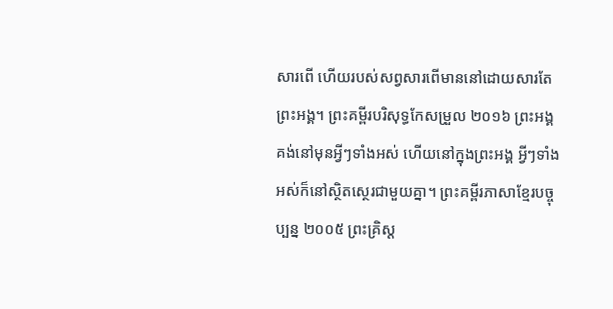សារពើ ហើយរបស់សព្វសារពើមាននៅដោយសារតែព្រះអង្គ។ ព្រះគម្ពីរបរិសុទ្ធកែសម្រួល ២០១៦ ព្រះអង្គគង់នៅមុនអ្វីៗទាំងអស់ ហើយនៅក្នុងព្រះអង្គ អ្វីៗទាំងអស់ក៏នៅស្ថិតស្ថេរជាមួយគ្នា។ ព្រះគម្ពីរភាសាខ្មែរបច្ចុប្បន្ន ២០០៥ ព្រះគ្រិស្ត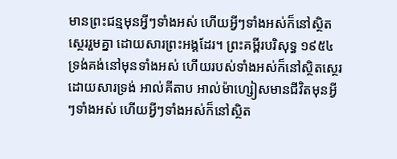មានព្រះជន្មមុនអ្វីៗទាំងអស់ ហើយអ្វីៗទាំងអស់ក៏នៅស្ថិតស្ថេររួមគ្នា ដោយសារព្រះអង្គដែរ។ ព្រះគម្ពីរបរិសុទ្ធ ១៩៥៤ ទ្រង់គង់នៅមុនទាំងអស់ ហើយរបស់ទាំងអស់ក៏នៅស្ថិតស្ថេរ ដោយសារទ្រង់ អាល់គីតាប អាល់ម៉ាហ្សៀសមានជីវិតមុនអ្វីៗទាំងអស់ ហើយអ្វីៗទាំងអស់ក៏នៅស្ថិត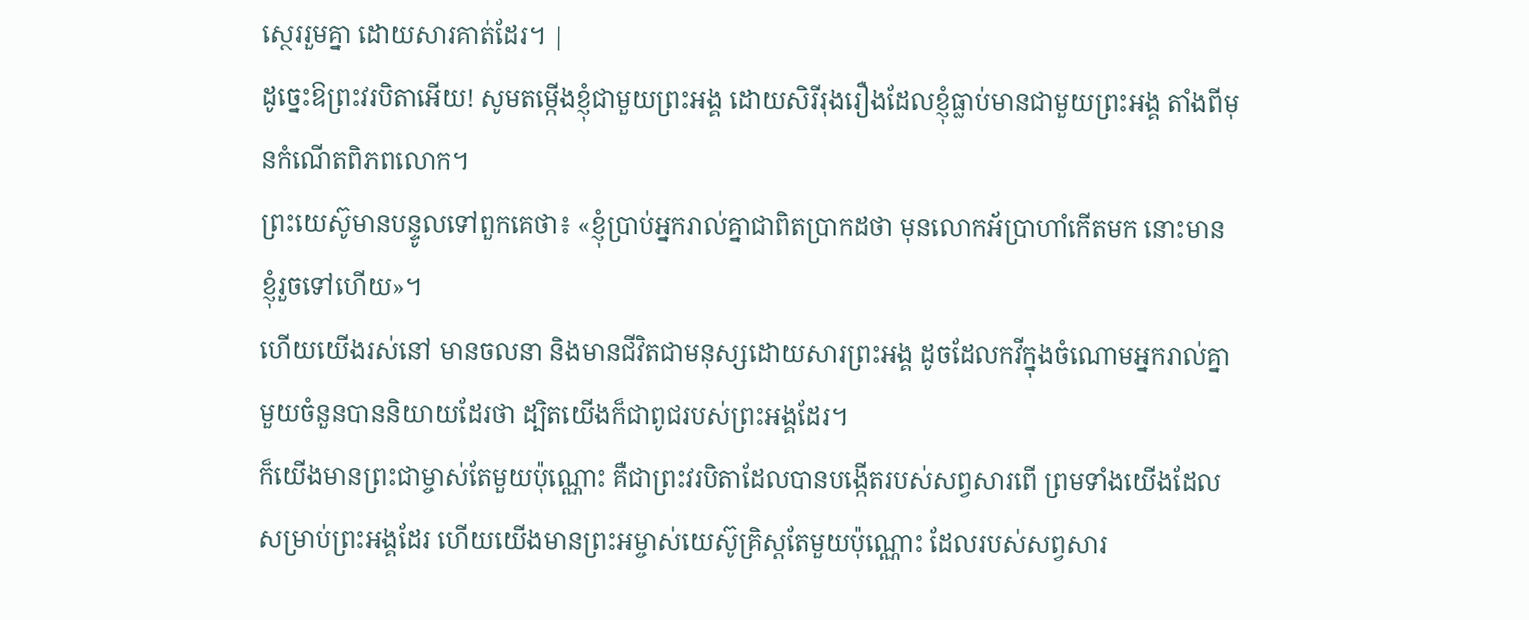ស្ថេររួមគ្នា ដោយសារគាត់ដែរ។ |
ដូច្នេះឱព្រះវរបិតាអើយ! សូមតម្កើងខ្ញុំជាមួយព្រះអង្គ ដោយសិរីរុងរឿងដែលខ្ញុំធ្លាប់មានជាមួយព្រះអង្គ តាំងពីមុនកំណើតពិភពលោក។
ព្រះយេស៊ូមានបន្ទូលទៅពួកគេថា៖ «ខ្ញុំប្រាប់អ្នករាល់គ្នាជាពិតប្រាកដថា មុនលោកអ័ប្រាហាំកើតមក នោះមានខ្ញុំរួចទៅហើយ»។
ហើយយើងរស់នៅ មានចលនា និងមានជីវិតជាមនុស្សដោយសារព្រះអង្គ ដូចដែលកវីក្នុងចំណោមអ្នករាល់គ្នាមួយចំនួនបាននិយាយដែរថា ដ្បិតយើងក៏ជាពូជរបស់ព្រះអង្គដែរ។
ក៏យើងមានព្រះជាម្ចាស់តែមួយប៉ុណ្ណោះ គឺជាព្រះវរបិតាដែលបានបង្កើតរបស់សព្វសារពើ ព្រមទាំងយើងដែលសម្រាប់ព្រះអង្គដែរ ហើយយើងមានព្រះអម្ចាស់យេស៊ូគ្រិស្ដតែមួយប៉ុណ្ណោះ ដែលរបស់សព្វសារ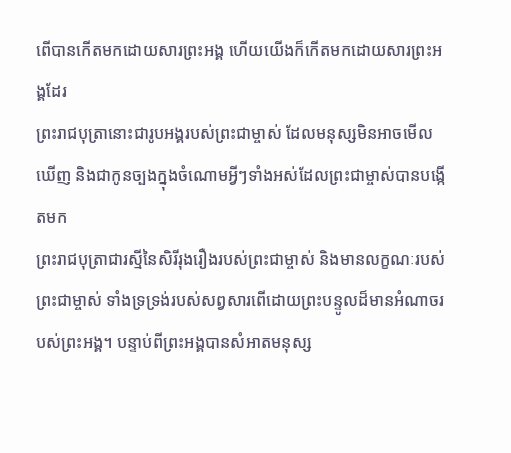ពើបានកើតមកដោយសារព្រះអង្គ ហើយយើងក៏កើតមកដោយសារព្រះអង្គដែរ
ព្រះរាជបុត្រានោះជារូបអង្គរបស់ព្រះជាម្ចាស់ ដែលមនុស្សមិនអាចមើលឃើញ និងជាកូនច្បងក្នុងចំណោមអ្វីៗទាំងអស់ដែលព្រះជាម្ចាស់បានបង្កើតមក
ព្រះរាជបុត្រាជារស្មីនៃសិរីរុងរឿងរបស់ព្រះជាម្ចាស់ និងមានលក្ខណៈរបស់ព្រះជាម្ចាស់ ទាំងទ្រទ្រង់របស់សព្វសារពើដោយព្រះបន្ទូលដ៏មានអំណាចរបស់ព្រះអង្គ។ បន្ទាប់ពីព្រះអង្គបានសំអាតមនុស្ស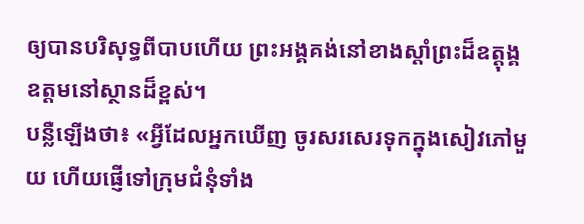ឲ្យបានបរិសុទ្ធពីបាបហើយ ព្រះអង្គគង់នៅខាងស្តាំព្រះដ៏ឧត្ដុង្គឧត្ដមនៅស្ថានដ៏ខ្ពស់។
បន្លឺឡើងថា៖ «អ្វីដែលអ្នកឃើញ ចូរសរសេរទុកក្នុងសៀវភៅមួយ ហើយផ្ញើទៅក្រុមជំនុំទាំង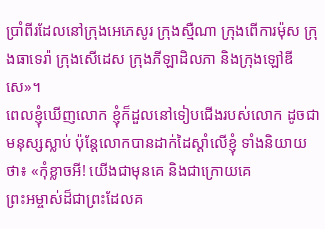ប្រាំពីរដែលនៅក្រុងអេភេសូរ ក្រុងស្មឺណា ក្រុងពើការម៉ុស ក្រុងធាទេរ៉ា ក្រុងសើដេស ក្រុងភីឡាដិលភា និងក្រុងឡៅឌីសេ»។
ពេលខ្ញុំឃើញលោក ខ្ញុំក៏ដួលនៅទៀបជើងរបស់លោក ដូចជាមនុស្សស្លាប់ ប៉ុន្ដែលោកបានដាក់ដៃស្ដាំលើខ្ញុំ ទាំងនិយាយថា៖ «កុំខ្លាចអី! យើងជាមុនគេ និងជាក្រោយគេ
ព្រះអម្ចាស់ដ៏ជាព្រះដែលគ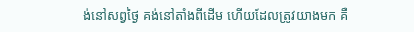ង់នៅសព្វថ្ងៃ គង់នៅតាំងពីដើម ហើយដែលត្រូវយាងមក គឺ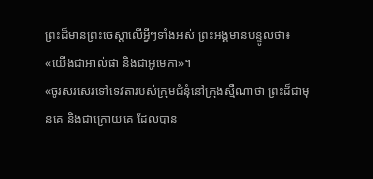ព្រះដ៏មានព្រះចេស្ដាលើអ្វីៗទាំងអស់ ព្រះអង្គមានបន្ទូលថា៖ «យើងជាអាល់ផា និងជាអូមេកា»។
«ចូរសរសេរទៅទេវតារបស់ក្រុមជំនុំនៅក្រុងស្មឺណាថា ព្រះដ៏ជាមុនគេ និងជាក្រោយគេ ដែលបាន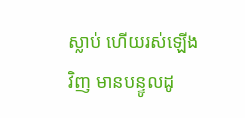ស្លាប់ ហើយរស់ឡើងវិញ មានបន្ទូលដូ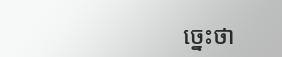ច្នេះថា